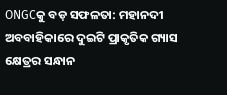ONGCକୁ ବଡ଼ ସଫଳତା: ମହାନଦୀ ଅବବାହିକାରେ ଦୁଇଟି ପ୍ରାକୃତିକ ଗ୍ୟାସ କ୍ଷେତ୍ରର ସନ୍ଧାନ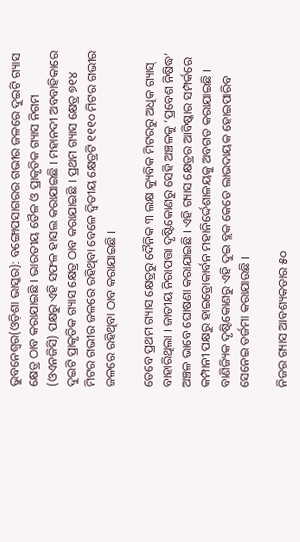ଭୁବନେଶ୍ୱର(ଓଡ଼ିଶା ଭାସ୍କର): ବଙ୍ଗୋପସାଗରର ଗଭୀର ଜଳରେ ଦୁଇଟି ଗ୍ୟାସ କ୍ଷେତ୍ର ଠାବ କରାଯାଇଛି । ଭାରତୀୟ ତୈଳ ଓ ପ୍ରାକୃତିକ ଗ୍ୟାସ ନିଗମ (ଓଏନଜିସି) ପକ୍ଷରୁ ଏହି ସଫଳ ହାସଲ କରାଯାଇଛି । ମହାନଦୀ ଅବବାହିକାରେ ଦୁଇଟି ପ୍ରାକୃତିକ ଗ୍ୟାସ କ୍ଷେତ୍ର ଠାବ କରାଯାଇଛି । ପ୍ରଥମ ଗ୍ୟାସ କ୍ଷେତ୍ର ୭୧୪ ମିଟର ଗଭୀର ଜଳରେ ରହିଥିବା ବେଳେ ଦ୍ୱିତୀୟ କ୍ଷେତ୍ରଟି ୧୧୧୦ ମିଟର ଗଭୀର ଜଳରେ ରହିଥିବା ଠାବ କରାଯାଇଛି ।

ତେବେ ପ୍ରଥମ ଗ୍ୟାସ କ୍ଷେତ୍ରରୁ ଦୈନିକ ୩ ଲକ୍ଷ କ୍ୟୁବିକ ମିଟରରୁ ଅଧିକ ଗ୍ୟାସ୍ ବାହାରିଥିଲା । ଜାତୀୟ ନିରାପତ୍ତା ଦୃଷ୍ଟିକୋଣରୁ ସେହି ଅଞ୍ଚଳକୁ ‘ପ୍ରବେଶ ନିଷିଦ୍ଧ’ ଅଞ୍ଚଳ ଭାବେ ଘୋଷଣା କରାଯାଇଛି । ଏହି ଗ୍ୟାସ କ୍ଷେତ୍ରର ଆବିଷ୍କାର ସମ୍ପର୍କରେ କମ୍ପାନୀ ପକ୍ଷରୁ ହାଇଡ୍ରୋକାର୍ବନ ମହାନିର୍ଦ୍ଦେଶାଳୟକୁ ଅବଗତ କରାଯାଇଛି । ବାଣିଜ୍ୟିକ ଦୃଷ୍ଟିକୋଣରୁ ଏହି ଦୁଇ ବ୍ଲକ କେତେ ଲାଭଦାୟକ ହୋଇପାରିବ ସେନେଇ ତର୍ଜମା କରାଯାଉଛି ।

ନିଜର ଗ୍ୟାସ ଆବଶ୍ୟକତାର ୫୦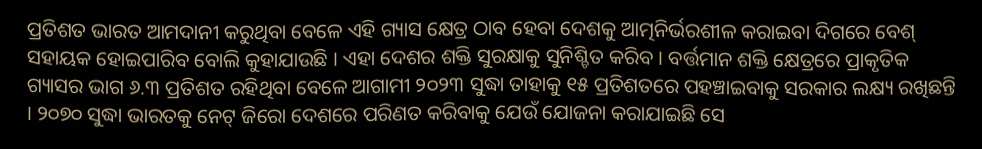ପ୍ରତିଶତ ଭାରତ ଆମଦାନୀ କରୁଥିବା ବେଳେ ଏହି ଗ୍ୟାସ କ୍ଷେତ୍ର ଠାବ ହେବା ଦେଶକୁ ଆତ୍ମନିର୍ଭରଶୀଳ କରାଇବା ଦିଗରେ ବେଶ୍ ସହାୟକ ହୋଇପାରିବ ବୋଲି କୁହାଯାଉଛି । ଏହା ଦେଶର ଶକ୍ତି ସୁରକ୍ଷାକୁ ସୁନିଶ୍ଚିତ କରିବ । ବର୍ତ୍ତମାନ ଶକ୍ତି କ୍ଷେତ୍ରରେ ପ୍ରାକୃତିକ ଗ୍ୟାସର ଭାଗ ୬.୩ ପ୍ରତିଶତ ରହିଥିବା ବେଳେ ଆଗାମୀ ୨୦୨୩ ସୁଦ୍ଧା ତାହାକୁ ୧୫ ପ୍ରତିଶତରେ ପହଞ୍ଚାଇବାକୁ ସରକାର ଲକ୍ଷ୍ୟ ରଖିଛନ୍ତି । ୨୦୭୦ ସୁଦ୍ଧା ଭାରତକୁ ନେଟ୍ ଜିରୋ ଦେଶରେ ପରିଣତ କରିବାକୁ ଯେଉଁ ଯୋଜନା କରାଯାଇଛି ସେ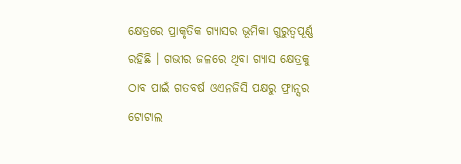କ୍ଷେତ୍ରରେ ପ୍ରାକୃତିକ ଗ୍ୟାସର ଭୂମିକା ଗୁରୁତ୍ୱପୂର୍ଣ୍ଣ ରହିଛି । ଗଭୀର ଜଳରେ ଥିବା ଗ୍ୟାସ କ୍ଷେତ୍ରକୁ ଠାବ ପାଇଁ ଗତବର୍ଷ ଓଏନଜିସି ପକ୍ଷରୁ ଫ୍ରାନ୍ସର ଟୋଟାଲ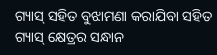ଗ୍ୟାସ୍ ସହିତ ବୁଝାମଣା କରାଯିବା ସହିତ ଗ୍ୟାସ୍ କ୍ଷେତ୍ରର ସନ୍ଧାନ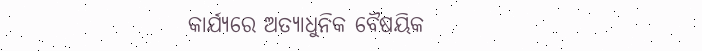କାର୍ଯ୍ୟରେ ଅତ୍ୟାଧୁନିକ ବୈଷୟିକ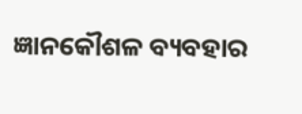ଜ୍ଞାନକୌଶଳ ବ୍ୟବହାର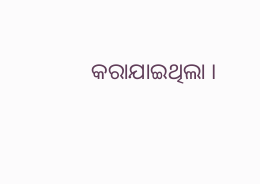କରାଯାଇଥିଲା ।